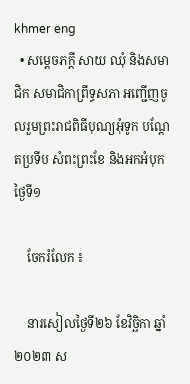khmer eng
  • សម្តេចភក្តី សាយ ឈុំ និងសមាជិក សមាជិកាព្រឹទ្ធសភា អញ្ជើញចូលរួមព្រះរាជពិធីបុណ្យអុំទូក បណ្តែតប្រទីប សំពះព្រះខែ និងអកអំបុកថ្ងៃទី១

    ចែករំលែក ៖

    នារសៀលថ្ងៃទី២៦ ខែវិច្ឆិកា ឆ្នាំ២០២៣ ស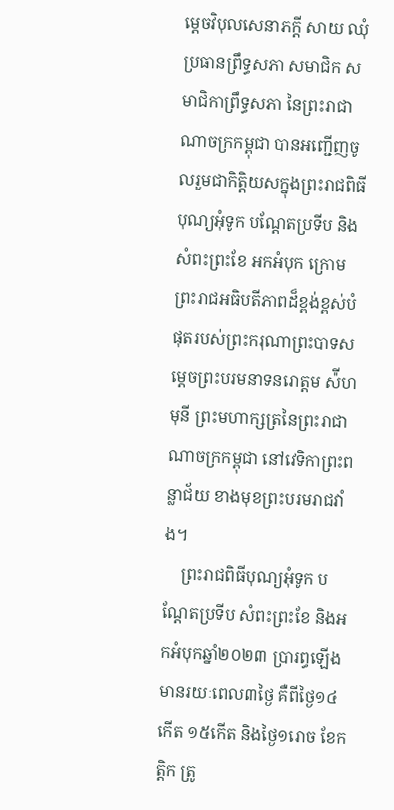ម្តេចវិបុលសេនាភក្តី សាយ ឈុំ ប្រធានព្រឹទ្ធសភា សមាជិក សមាជិកាព្រឹទ្ធសភា នៃព្រះរាជាណាចក្រកម្ពុជា បានអញ្ជើញចូលរួមជាកិត្តិយសក្នុងព្រះរាជពិធីបុណ្យអុំទូក បណ្តែតប្រទីប និងសំពះព្រះខែ អកអំបុក ក្រោមព្រះរាជអធិបតីភាពដ៏ខ្ពង់ខ្ពស់បំផុតរបស់ព្រះករុណាព្រះបាទសម្តេចព្រះបរមនាទនរោត្តម ស៉ីហមុនី ព្រះមហាក្សត្រនៃព្រះរាជាណាចក្រកម្ពុជា នៅវេទិកាព្រះពន្លាជ័យ ខាងមុខព្រះបរមរាជវាំង។
    ព្រះរាជពិធីបុណ្យអុំទូក បណ្តែតប្រទីប សំពះព្រះខែ និងអកអំបុកឆ្នាំ២០២៣ ប្រារព្ធឡើងមានរយៈពេល៣ថ្ងៃ គឺពីថ្ងៃ១៤កើត ១៥កើត និងថ្ងៃ១រោច ខែកត្តិក ត្រូ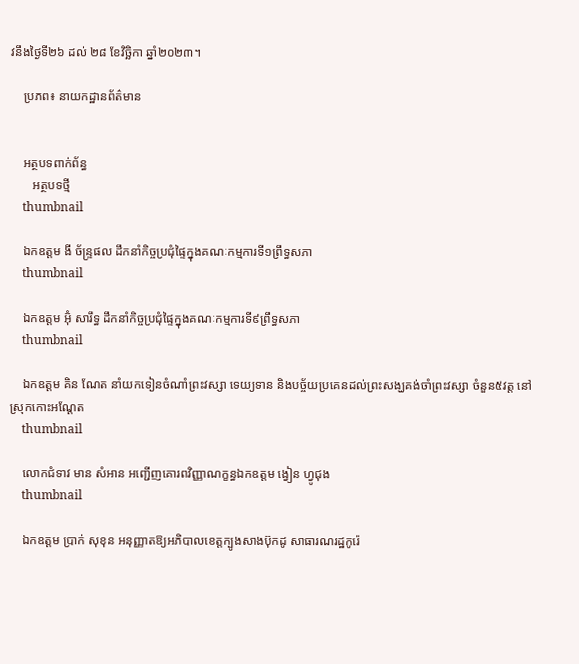វនឹងថ្ងៃទី២៦ ដល់ ២៨ ខែវិច្ឆិកា ឆ្នាំ២០២៣។

    ប្រភព៖ នាយកដ្ឋានព័ត៌មាន


    អត្ថបទពាក់ព័ន្ធ
       អត្ថបទថ្មី
    thumbnail

    ឯកឧត្តម ងី ច័ន្រ្ទផល ដឹកនាំកិច្ចប្រជុំផ្ទៃក្នុងគណៈកម្មការទី១ព្រឹទ្ធសភា
    thumbnail

    ឯកឧត្តម អ៊ុំ សារឹទ្ធ ដឹកនាំកិច្ចប្រជុំផ្ទៃក្នុងគណៈកម្មការទី៩ព្រឹទ្ធសភា
    thumbnail

    ឯកឧត្ដម គិន ណែត នាំយកទៀនចំណាំព្រះវស្សា ទេយ្យទាន និងបច្ច័យប្រគេនដល់ព្រះសង្ឃគង់ចាំព្រះវស្សា ចំនួន៥វត្ត នៅស្រុកកោះអណ្ដែត
    thumbnail

    លោកជំទាវ មាន សំអាន អញ្ជើញគោរពវិញ្ញាណក្ខន្ធឯកឧត្តម ង្វៀន ហ្វូជុង
    thumbnail

    ឯកឧត្តម ប្រាក់ សុខុន អនុញ្ញាតឱ្យអភិបាលខេត្តក្បូងសាងប៊ុកដូ សាធារណរដ្ឋកូរ៉េ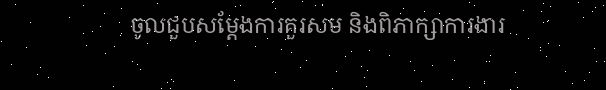ចូលជួបសម្តែងការគួរសម និងពិភាក្សាការងារ